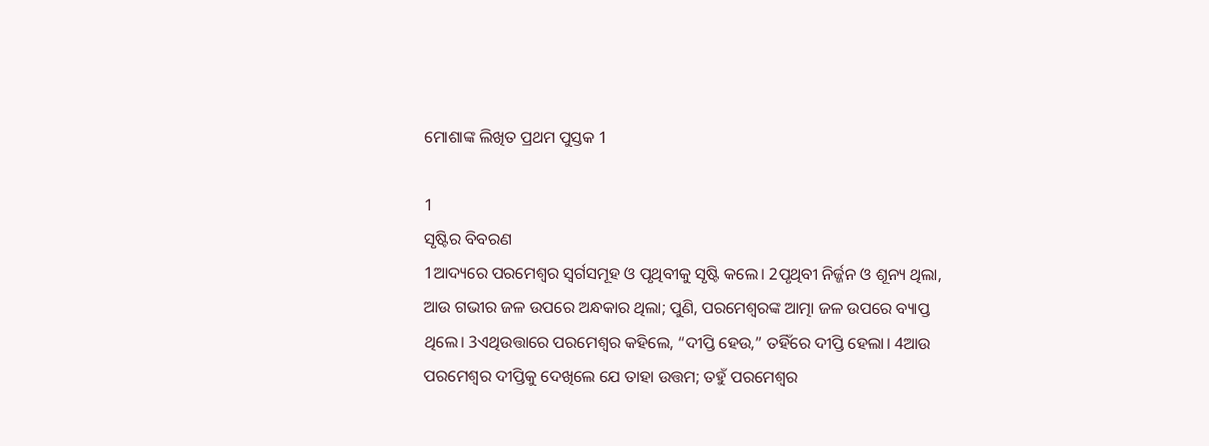ମୋଶାଙ୍କ ଲିଖିତ ପ୍ରଥମ ପୁସ୍ତକ 1

1
ସୃଷ୍ଟିର ବିବରଣ
1ଆଦ୍ୟରେ ପରମେଶ୍ୱର ସ୍ୱର୍ଗସମୂହ ଓ ପୃଥିବୀକୁ ସୃଷ୍ଟି କଲେ। 2ପୃଥିବୀ ନିର୍ଜ୍ଜନ ଓ ଶୂନ୍ୟ ଥିଲା, ଆଉ ଗଭୀର ଜଳ ଉପରେ ଅନ୍ଧକାର ଥିଲା; ପୁଣି, ପରମେଶ୍ୱରଙ୍କ ଆତ୍ମା ଜଳ ଉପରେ ବ୍ୟାପ୍ତ ଥିଲେ। 3ଏଥିଉତ୍ତାରେ ପରମେଶ୍ୱର କହିଲେ, “ଦୀପ୍ତି ହେଉ,” ତହିଁରେ ଦୀପ୍ତି ହେଲା। 4ଆଉ ପରମେଶ୍ୱର ଦୀପ୍ତିକୁ ଦେଖିଲେ ଯେ ତାହା ଉତ୍ତମ; ତହୁଁ ପରମେଶ୍ୱର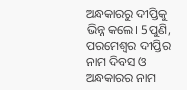ଅନ୍ଧକାରରୁ ଦୀପ୍ତିକୁ ଭିନ୍ନ କଲେ। 5ପୁଣି, ପରମେଶ୍ୱର ଦୀପ୍ତିର ନାମ ଦିବସ ଓ ଅନ୍ଧକାରର ନାମ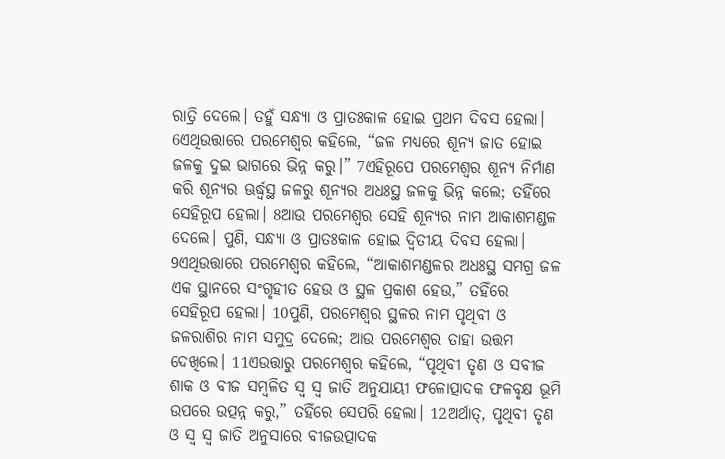ରାତ୍ରି ଦେଲେ। ତହୁଁ ସନ୍ଧ୍ୟା ଓ ପ୍ରାତଃକାଳ ହୋଇ ପ୍ରଥମ ଦିବସ ହେଲା। 6ଏଥିଉତ୍ତାରେ ପରମେଶ୍ୱର କହିଲେ, “ଜଳ ମଧ୍ୟରେ ଶୂନ୍ୟ ଜାତ ହୋଇ ଜଳକୁ ଦୁଇ ଭାଗରେ ଭିନ୍ନ କରୁ।” 7ଏହିରୂପେ ପରମେଶ୍ୱର ଶୂନ୍ୟ ନିର୍ମାଣ କରି ଶୂନ୍ୟର ଊର୍ଦ୍ଧ୍ୱସ୍ଥ ଜଳରୁ ଶୂନ୍ୟର ଅଧଃସ୍ଥ ଜଳକୁ ଭିନ୍ନ କଲେ; ତହିଁରେ ସେହିରୂପ ହେଲା। 8ଆଉ ପରମେଶ୍ୱର ସେହି ଶୂନ୍ୟର ନାମ ଆକାଶମଣ୍ଡଳ ଦେଲେ। ପୁଣି, ସନ୍ଧ୍ୟା ଓ ପ୍ରାତଃକାଳ ହୋଇ ଦ୍ୱିତୀୟ ଦିବସ ହେଲା। 9ଏଥିଉତ୍ତାରେ ପରମେଶ୍ୱର କହିଲେ, “ଆକାଶମଣ୍ଡଳର ଅଧଃସ୍ଥ ସମଗ୍ର ଜଳ ଏକ ସ୍ଥାନରେ ସଂଗୃହୀତ ହେଉ ଓ ସ୍ଥଳ ପ୍ରକାଶ ହେଉ,” ତହିଁରେ ସେହିରୂପ ହେଲା। 10ପୁଣି, ପରମେଶ୍ୱର ସ୍ଥଳର ନାମ ପୃଥିବୀ ଓ ଜଳରାଶିର ନାମ ସମୁଦ୍ର ଦେଲେ; ଆଉ ପରମେଶ୍ୱର ତାହା ଉତ୍ତମ ଦେଖିଲେ। 11ଏଉତ୍ତାରୁ ପରମେଶ୍ୱର କହିଲେ, “ପୃଥିବୀ ତୃଣ ଓ ସବୀଜ ଶାକ ଓ ବୀଜ ସମ୍ବଳିତ ସ୍ୱ ସ୍ୱ ଜାତି ଅନୁଯାୟୀ ଫଳୋତ୍ପାଦକ ଫଳବୃକ୍ଷ ଭୂମି ଉପରେ ଉତ୍ପନ୍ନ କରୁ,” ତହିଁରେ ସେପରି ହେଲା। 12ଅର୍ଥାତ୍‍, ପୃଥିବୀ ତୃଣ ଓ ସ୍ୱ ସ୍ୱ ଜାତି ଅନୁସାରେ ବୀଜଉତ୍ପାଦକ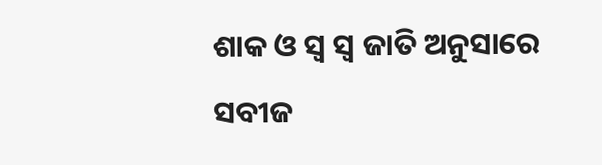ଶାକ ଓ ସ୍ୱ ସ୍ୱ ଜାତି ଅନୁସାରେ ସବୀଜ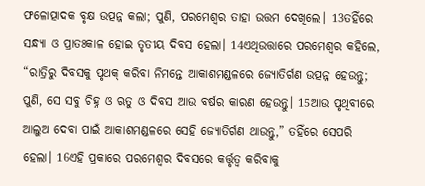ଫଳୋତ୍ପାଦକ ବୃକ୍ଷ ଉତ୍ପନ୍ନ କଲା; ପୁଣି, ପରମେଶ୍ୱର ତାହା ଉତ୍ତମ ଦେଖିଲେ। 13ତହିଁରେ ସନ୍ଧ୍ୟା ଓ ପ୍ରାତଃକାଳ ହୋଇ ତୃତୀୟ ଦିବସ ହେଲା। 14ଏଥିଉତ୍ତାରେ ପରମେଶ୍ୱର କହିଲେ, “ରାତ୍ରିରୁ ଦିବସକୁ ପୃଥକ୍‍ କରିବା ନିମନ୍ତେ ଆକାଶମଣ୍ଡଳରେ ଜ୍ୟୋତିର୍ଗଣ ଉତ୍ପନ୍ନ ହେଉନ୍ତୁ; ପୁଣି, ସେ ସବୁ ଚିହ୍ନ ଓ ଋତୁ ଓ ଦିବସ ଆଉ ବର୍ଷର କାରଣ ହେଉନ୍ତୁ। 15ଆଉ ପୃଥିବୀରେ ଆଲୁଅ ଦେବା ପାଇଁ ଆକାଶମଣ୍ଡଳରେ ସେହି ଜ୍ୟୋତିର୍ଗଣ ଥାଉନ୍ତୁ,” ତହିଁରେ ସେପରି ହେଲା। 16ଏହି ପ୍ରକାରେ ପରମେଶ୍ୱର ଦିବସରେ କର୍ତ୍ତୃତ୍ଵ କରିବାକୁ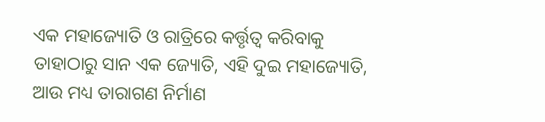ଏକ ମହାଜ୍ୟୋତି ଓ ରାତ୍ରିରେ କର୍ତ୍ତୃତ୍ଵ କରିବାକୁ ତାହାଠାରୁ ସାନ ଏକ ଜ୍ୟୋତି, ଏହି ଦୁଇ ମହାଜ୍ୟୋତି, ଆଉ ମଧ୍ୟ ତାରାଗଣ ନିର୍ମାଣ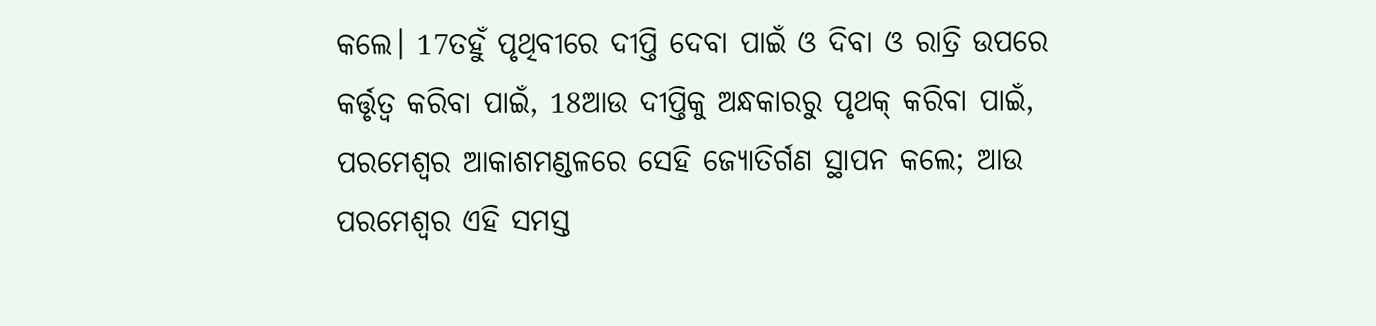କଲେ। 17ତହୁଁ ପୃଥିବୀରେ ଦୀପ୍ତି ଦେବା ପାଇଁ ଓ ଦିବା ଓ ରାତ୍ରି ଉପରେ କର୍ତ୍ତୃତ୍ୱ କରିବା ପାଇଁ, 18ଆଉ ଦୀପ୍ତିକୁ ଅନ୍ଧକାରରୁ ପୃଥକ୍‍ କରିବା ପାଇଁ, ପରମେଶ୍ୱର ଆକାଶମଣ୍ଡଳରେ ସେହି ଜ୍ୟୋତିର୍ଗଣ ସ୍ଥାପନ କଲେ; ଆଉ ପରମେଶ୍ୱର ଏହି ସମସ୍ତ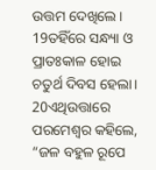ଉତ୍ତମ ଦେଖିଲେ। 19ତହିଁରେ ସନ୍ଧ୍ୟା ଓ ପ୍ରାତଃକାଳ ହୋଇ ଚତୁର୍ଥ ଦିବସ ହେଲା। 20ଏଥିଉତ୍ତାରେ ପରମେଶ୍ୱର କହିଲେ, “ଜଳ ବହୁଳ ରୂପେ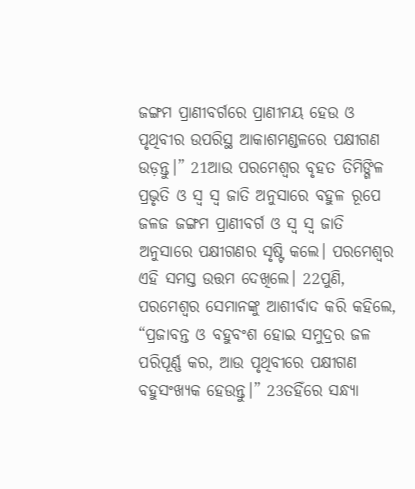ଜଙ୍ଗମ ପ୍ରାଣୀବର୍ଗରେ ପ୍ରାଣୀମୟ ହେଉ ଓ ପୃଥିବୀର ଉପରିସ୍ଥ ଆକାଶମଣ୍ଡଳରେ ପକ୍ଷୀଗଣ ଉଡ଼ନ୍ତୁ।” 21ଆଉ ପରମେଶ୍ୱର ବୃହତ ତିମିଙ୍ଗିଳ ପ୍ରଭୃତି ଓ ସ୍ୱ ସ୍ୱ ଜାତି ଅନୁସାରେ ବହୁଳ ରୂପେ ଜଳଜ ଜଙ୍ଗମ ପ୍ରାଣୀବର୍ଗ ଓ ସ୍ୱ ସ୍ୱ ଜାତି ଅନୁସାରେ ପକ୍ଷୀଗଣର ସୃଷ୍ଟି କଲେ। ପରମେଶ୍ୱର ଏହି ସମସ୍ତ ଉତ୍ତମ ଦେଖିଲେ। 22ପୁଣି, ପରମେଶ୍ୱର ସେମାନଙ୍କୁ ଆଶୀର୍ବାଦ କରି କହିଲେ, “ପ୍ରଜାବନ୍ତ ଓ ବହୁବଂଶ ହୋଇ ସମୁଦ୍ରର ଜଳ ପରିପୂର୍ଣ୍ଣ କର, ଆଉ ପୃଥିବୀରେ ପକ୍ଷୀଗଣ ବହୁସଂଖ୍ୟକ ହେଉନ୍ତୁ।” 23ତହିଁରେ ସନ୍ଧ୍ୟା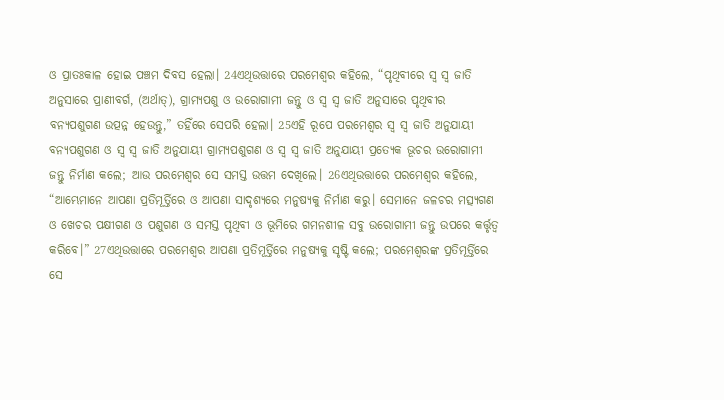ଓ ପ୍ରାତଃକାଳ ହୋଇ ପଞ୍ଚମ ଦିବସ ହେଲା। 24ଏଥିଉତ୍ତାରେ ପରମେଶ୍ୱର କହିଲେ, “ପୃଥିବୀରେ ସ୍ୱ ସ୍ୱ ଜାତି ଅନୁସାରେ ପ୍ରାଣୀବର୍ଗ, (ଅର୍ଥାତ୍‍), ଗ୍ରାମ୍ୟପଶୁ ଓ ଉରୋଗାମୀ ଜନ୍ତୁ ଓ ସ୍ୱ ସ୍ୱ ଜାତି ଅନୁସାରେ ପୃଥିବୀର ବନ୍ୟପଶୁଗଣ ଉତ୍ପନ୍ନ ହେଉନ୍ତୁ,” ତହିଁରେ ସେପରି ହେଲା। 25ଏହି ରୂପେ ପରମେଶ୍ୱର ସ୍ୱ ସ୍ୱ ଜାତି ଅନୁଯାୟୀ ବନ୍ୟପଶୁଗଣ ଓ ସ୍ୱ ସ୍ୱ ଜାତି ଅନୁଯାୟୀ ଗ୍ରାମ୍ୟପଶୁଗଣ ଓ ସ୍ୱ ସ୍ୱ ଜାତି ଅନୁଯାୟୀ ପ୍ରତ୍ୟେକ ଭୂଚର ଉରୋଗାମୀ ଜନ୍ତୁ ନିର୍ମାଣ କଲେ; ଆଉ ପରମେଶ୍ୱର ସେ ସମସ୍ତ ଉତ୍ତମ ଦେଖିଲେ। 26ଏଥିଉତ୍ତାରେ ପରମେଶ୍ୱର କହିଲେ, “ଆମ୍ଭେମାନେ ଆପଣା ପ୍ରତିମୂର୍ତ୍ତିରେ ଓ ଆପଣା ସାଦୃଶ୍ୟରେ ମନୁଷ୍ୟକୁ ନିର୍ମାଣ କରୁ। ସେମାନେ ଜଳଚର ମତ୍ସ୍ୟଗଣ ଓ ଖେଚର ପକ୍ଷୀଗଣ ଓ ପଶୁଗଣ ଓ ସମସ୍ତ ପୃଥିବୀ ଓ ଭୂମିରେ ଗମନଶୀଳ ସବୁ ଉରୋଗାମୀ ଜନ୍ତୁ ଉପରେ କର୍ତ୍ତୃତ୍ୱ କରିବେ।” 27ଏଥିଉତ୍ତାରେ ପରମେଶ୍ୱର ଆପଣା ପ୍ରତିମୂର୍ତ୍ତିରେ ମନୁଷ୍ୟକୁ ସୃଷ୍ଟି କଲେ; ପରମେଶ୍ୱରଙ୍କ ପ୍ରତିମୂର୍ତ୍ତିରେ ସେ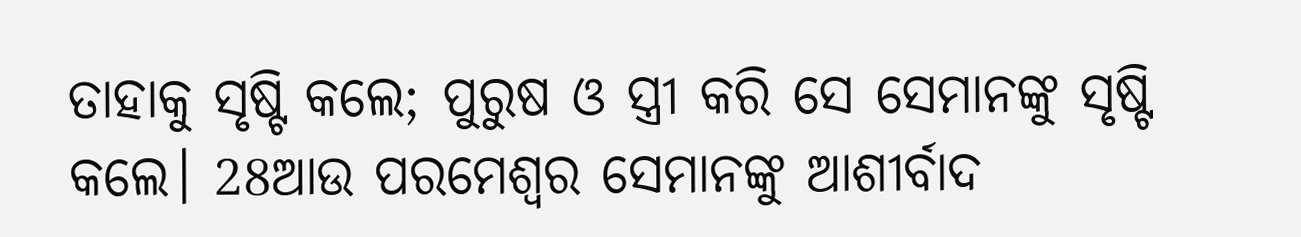ତାହାକୁ ସୃଷ୍ଟି କଲେ; ପୁରୁଷ ଓ ସ୍ତ୍ରୀ କରି ସେ ସେମାନଙ୍କୁ ସୃଷ୍ଟି କଲେ। 28ଆଉ ପରମେଶ୍ୱର ସେମାନଙ୍କୁ ଆଶୀର୍ବାଦ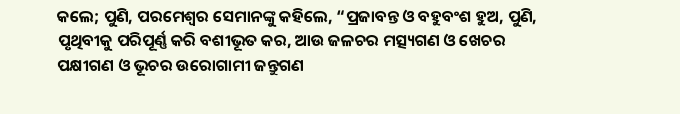କଲେ; ପୁଣି, ପରମେଶ୍ୱର ସେମାନଙ୍କୁ କହିଲେ, “ପ୍ରଜାବନ୍ତ ଓ ବହୁବଂଶ ହୁଅ, ପୁଣି, ପୃଥିବୀକୁ ପରିପୂର୍ଣ୍ଣ କରି ବଶୀଭୂତ କର, ଆଉ ଜଳଚର ମତ୍ସ୍ୟଗଣ ଓ ଖେଚର ପକ୍ଷୀଗଣ ଓ ଭୂଚର ଉରୋଗାମୀ ଜନ୍ତୁଗଣ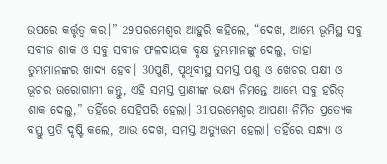ଉପରେ କର୍ତ୍ତୃତ୍ଵ କର।” 29ପରମେଶ୍ୱର ଆହୁରି କହିଲେ, “ଦେଖ, ଆମ୍ଭେ ଭୂମିସ୍ଥ ସବୁ ସବୀଜ ଶାକ ଓ ସବୁ ସବୀଜ ଫଳଦାୟକ ବୃକ୍ଷ ତୁମ୍ଭମାନଙ୍କୁ ଦେଲୁ, ତାହା ତୁମ୍ଭମାନଙ୍କର ଖାଦ୍ୟ ହେବ। 30ପୁଣି, ପୃଥିବୀସ୍ଥ ସମସ୍ତ ପଶୁ ଓ ଖେଚର ପକ୍ଷୀ ଓ ଭୂଚର ଉରୋଗାମୀ ଜନ୍ତୁ, ଏହି ସମସ୍ତ ପ୍ରାଣୀଙ୍କ ଭକ୍ଷ୍ୟ ନିମନ୍ତେ ଆମ୍ଭେ ସବୁ ହରିତ୍ ଶାକ ଦେଲୁ,” ତହିଁରେ ସେହିପରି ହେଲା। 31ପରମେଶ୍ୱର ଆପଣା ନିର୍ମିତ ପ୍ରତ୍ୟେକ ବସ୍ତୁ ପ୍ରତି ଦୃଷ୍ଟି କଲେ, ଆଉ ଦେଖ, ସମସ୍ତ ଅତ୍ୟୁତ୍ତମ ହେଲା। ତହିଁରେ ସନ୍ଧ୍ୟା ଓ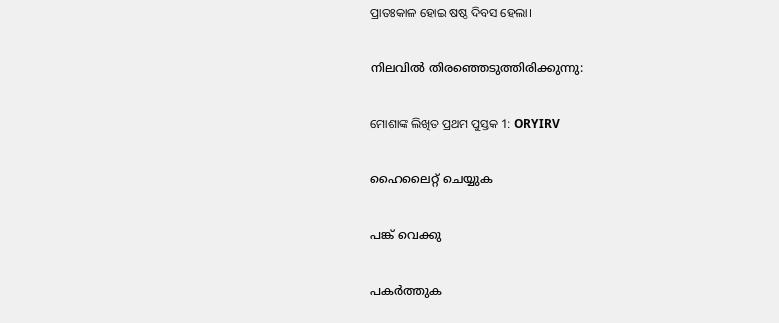ପ୍ରାତଃକାଳ ହୋଇ ଷଷ୍ଠ ଦିବସ ହେଲା।

നിലവിൽ തിരഞ്ഞെടുത്തിരിക്കുന്നു:

ମୋଶାଙ୍କ ଲିଖିତ ପ୍ରଥମ ପୁସ୍ତକ 1: ORYIRV

ഹൈലൈറ്റ് ചെയ്യുക

പങ്ക് വെക്കു

പകർത്തുക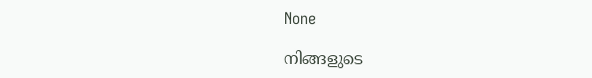None

നിങ്ങളുടെ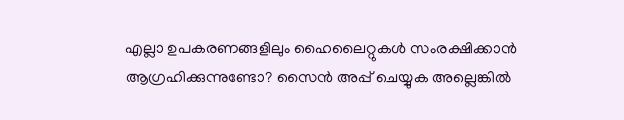എല്ലാ ഉപകരണങ്ങളിലും ഹൈലൈറ്റുകൾ സംരക്ഷിക്കാൻ ആഗ്രഹിക്കുന്നുണ്ടോ? സൈൻ അപ്പ് ചെയ്യുക അല്ലെങ്കിൽ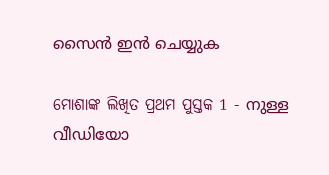സൈൻ ഇൻ ചെയ്യുക

ମୋଶାଙ୍କ ଲିଖିତ ପ୍ରଥମ ପୁସ୍ତକ 1 - നുള്ള വീഡിയോ